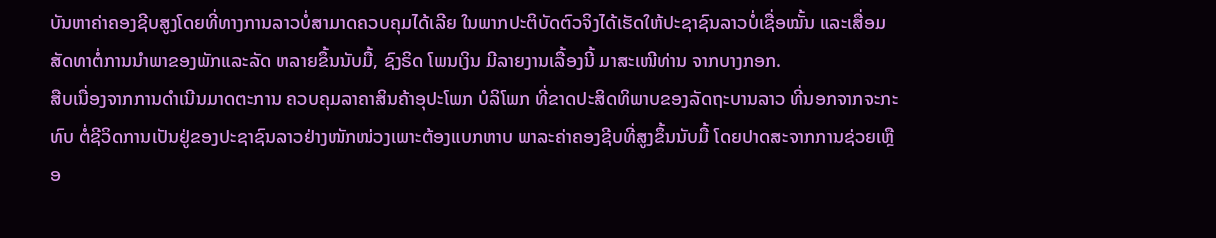ບັນຫາຄ່າຄອງຊີບສູງໂດຍທີ່ທາງການລາວບໍ່ສາມາດຄວບຄຸມໄດ້ເລີຍ ໃນພາກປະຕິບັດຕົວຈິງໄດ້ເຮັດໃຫ້ປະຊາຊົນລາວບໍ່ເຊື່ອໝັ້ນ ແລະເສື່ອມສັດທາຕໍ່ການນໍາພາຂອງພັກແລະລັດ ຫລາຍຂຶ້ນນັບມື້, ຊົງຣິດ ໂພນເງິນ ມີລາຍງານເລື້ອງນີ້ ມາສະເໜີທ່ານ ຈາກບາງກອກ.
ສືບເນື່ອງຈາກການດຳເນີນມາດຕະການ ຄວບຄຸມລາຄາສິນຄ້າອຸປະໂພກ ບໍລິໂພກ ທີ່ຂາດປະສິດທິພາບຂອງລັດຖະບານລາວ ທີ່ນອກຈາກຈະກະທົບ ຕໍ່ຊີວິດການເປັນຢູ່ຂອງປະຊາຊົນລາວຢ່າງໜັກໜ່ວງເພາະຕ້ອງແບກຫາບ ພາລະຄ່າຄອງຊີບທີ່ສູງຂຶ້ນນັບມື້ ໂດຍປາດສະຈາກການຊ່ວຍເຫຼືອ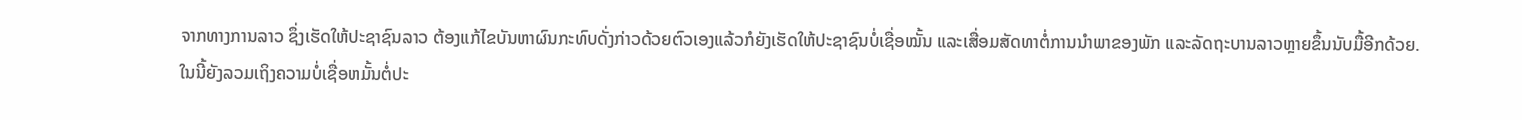ຈາກທາງການລາວ ຊຶ່ງເຮັດໃຫ້ປະຊາຊົນລາວ ຕ້ອງແກ້ໄຂບັນຫາຜົນກະທົບດັ່ງກ່າວດ້ວຍຕົວເອງແລ້ວກໍຍັງເຮັດໃຫ້ປະຊາຊົນບໍ່ເຊື່ອໝັ້ນ ແລະເສື່ອມສັດທາຕໍ່ການນຳພາຂອງພັກ ແລະລັດຖະບານລາວຫຼາຍຂຶ້ນນັບມື້ອີກດ້ວຍ.
ໃນນີ້ຍັງລວມເຖິງຄວາມບໍ່ເຊື່ອຫມັ້ນຕໍ່ປະ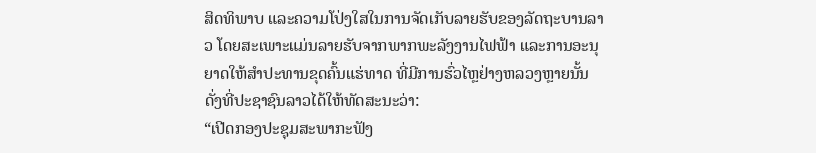ສິດທິພາບ ແລະຄວາມໂປ່ງໃສໃນການຈັດເກັບລາຍຮັບຂອງລັດຖະບານລາວ ໂດຍສະເພາະແມ່ນລາຍຮັບຈາກພາກພະລັງງານໄຟຟ້າ ແລະການອະນຸຍາດໃຫ້ສໍາປະທານຂຸດຄົ້ນແຮ່ທາດ ທີ່ມີການຮົ່ວໄຫຼຢ່າງຫລວງຫຼາຍນັ້ນ ດັ່ງທີ່ປະຊາຊົນລາວໄດ້ໃຫ້ທັດສະນະວ່າ:
“ເປີດກອງປະຊຸມສະພາກະຟັງ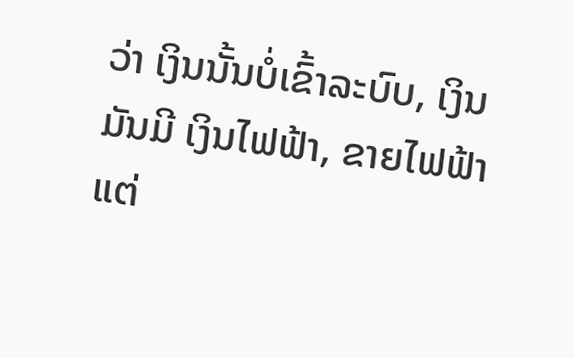ວ່າ ເງິນນັ້ນບໍ່ເຂົ້າລະບົບ, ເງິນມັນມີ ເງິນໄຟຟ້າ, ຂາຍໄຟຟ້າ ແຕ່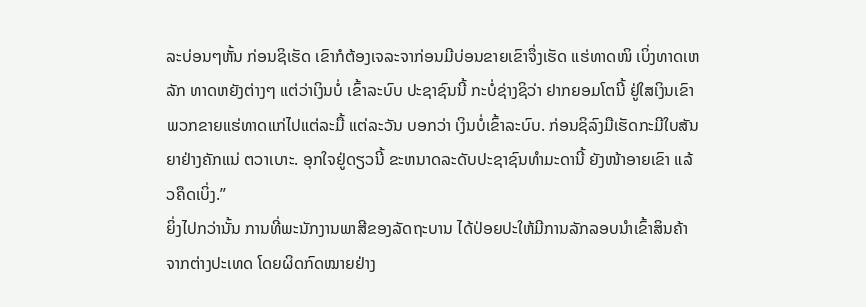ລະບ່ອນໆຫັ້ນ ກ່ອນຊິເຮັດ ເຂົາກໍຕ້ອງເຈລະຈາກ່ອນມີບ່ອນຂາຍເຂົາຈຶ່ງເຮັດ ແຮ່ທາດໜິ ເບິ່ງທາດເຫລັກ ທາດຫຍັງຕ່າງໆ ແຕ່ວ່າເງິນບໍ່ ເຂົ້າລະບົບ ປະຊາຊົນນີ້ ກະບໍ່ຊ່າງຊິວ່າ ຢາກຍອມໂຕນີ້ ຢູ່ໃສເງິນເຂົາ ພວກຂາຍແຮ່ທາດແກ່ໄປແຕ່ລະມື້ ແຕ່ລະວັນ ບອກວ່າ ເງິນບໍ່ເຂົ້າລະບົບ. ກ່ອນຊິລົງມືເຮັດກະມີໃບສັນຍາຢ່າງຄັກແນ່ ຕວາເບາະ. ອຸກໃຈຢູ່ດຽວນີ້ ຂະຫນາດລະດັບປະຊາຊົນທໍາມະດານີ້ ຍັງໜ້າອາຍເຂົາ ແລ້ວຄຶດເບິ່ງ.”
ຍິ່ງໄປກວ່ານັ້ນ ການທີ່ພະນັກງານພາສີຂອງລັດຖະບານ ໄດ້ປ່ອຍປະໃຫ້ມີການລັກລອບນຳເຂົ້າສິນຄ້າຈາກຕ່າງປະເທດ ໂດຍຜິດກົດໝາຍຢ່າງ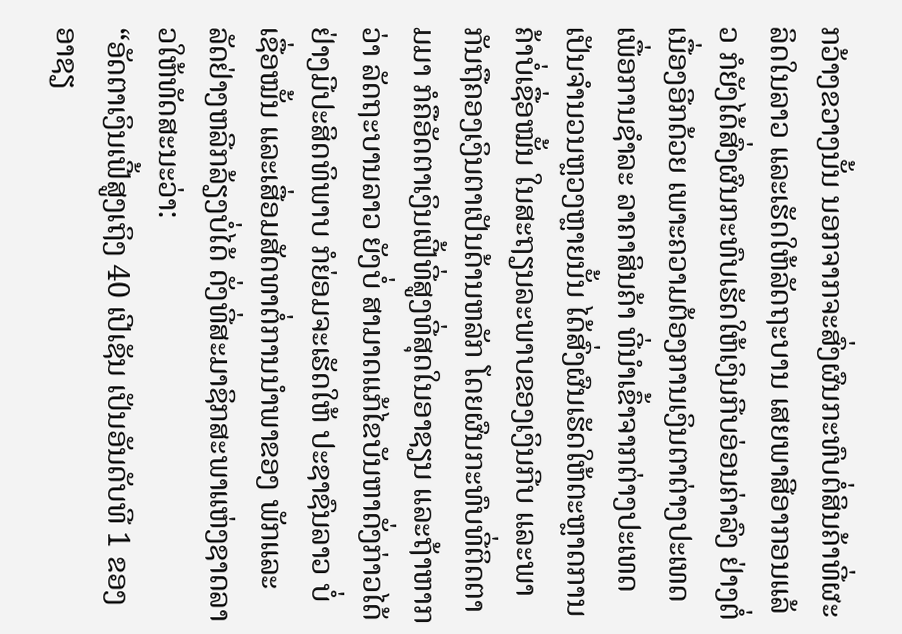ກວ້າງຂວາງນັ້ນ ນອກຈາກຈະສົ່ງຜົນກະທົບຕໍ່ສິນຄ້າທີ່ຜະລິດໃນລາວ ແລະເຮັດໃຫ້ລັດຖະບານ ເສຍພາສີອາກອນແລ້ວ ກໍຍັງໄດ້ສົ່ງຜົນກະທົບເຮັດໃຫ້ເງິນກີບອ່ອນຄ່າລົງ ຢ່າງຕໍ່ເນື່ອງອີກດ້ວຍ ເພາະຄວາມຕ້ອງການເງິນຕາຕ່າງປະເທດເພື່ອການຊໍາລະ ລາຄາສິນຄ້າ ທີ່ນໍາເຂົ້າຈາກຕ່າງປະເທດເປັນຈໍານວນຫຼວງຫຼາຍນັ້ນ ໄດ້ສົ່ງຜົນເຮັດໃຫ້ຕະຫຼາດການຄ້າບໍ່ເຊື່ອໝັ້ນ ໃນສະຖຽນລະພາບຂອງເງິນກີບ ແລະພາກັນຖືຄອງເງິນຕາເປັນດ້ານຫລັກ ໂດຍຜົນກະທົບທີ່ຕິດຕາມມາ ກໍຄືອັດຕາເງິນເຟີ້ທີ່ສູງທີ່ສຸດໃນອາຊຽນ ແລະຖ້າຫາກວ່າ ລັດຖະບານລາວ ຍັງບໍ່ ສາມາດແກ້ໄຂບັນຫາດັ່ງກ່າວໄດ້ ຢ່າງມີປະສິດທິພາບ ກໍຍ່ອມຈະເຮັດໃຫ້ ປະຊາຊົນລາວ ບໍ່ເຊື່ອໝັ້ນ ແລະເສື່ອມສັດທາຕໍ່ການນຳພາຂອງ ພັກແລະລັດຢ່າງຫລີກລ້ຽງບໍ່ໄດ້ ດັ່ງທີ່ສະມາຊິກສະພາແຫ່ງຊາດລາວໃຫ້ທັດສະນະວ່າ:
“ອັດຕາເງິນເຟີ້ສູງເຖິງ 40 ເປີເຊັນ ເປັນອັນດັບທີ 1 ຂອງອາຊຽ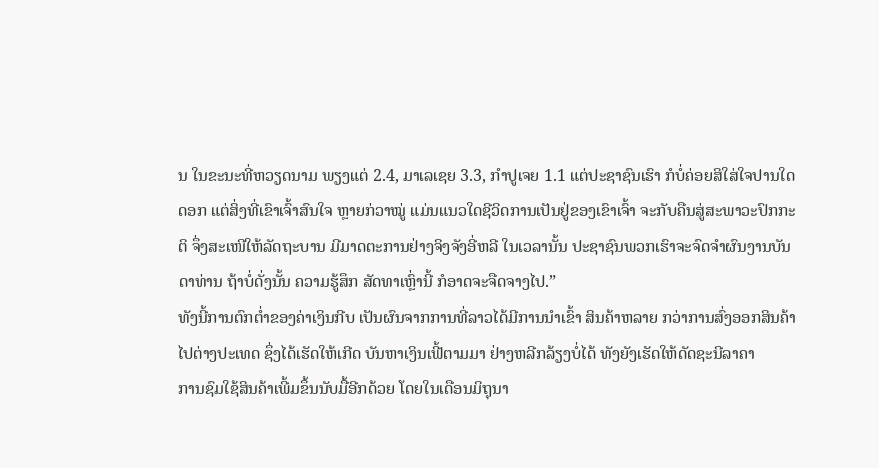ນ ໃນຂະນະທີ່ຫວຽດນາມ ພຽງແຕ່ 2.4, ມາເລເຊຍ 3.3, ກຳປູເຈຍ 1.1 ແຕ່ປະຊາຊົນເຮົາ ກໍບໍ່ຄ່ອຍສິໃສ່ໃຈປານໃດດອກ ແຕ່ສິ່ງທີ່ເຂົາເຈົ້າສົນໃຈ ຫຼາຍກ່ວາໝູ່ ແມ່ນແນວໃດຊີວິດການເປັນຢູ່ຂອງເຂົາເຈົ້າ ຈະກັບຄືນສູ່ສະພາວະປົກກະຕິ ຈຶ່ງສະເໜີໃຫ້ລັດຖະບານ ມີມາດຕະການຢ່າງຈິງຈັງອີ່ຫລີ ໃນເວລານັ້ນ ປະຊາຊົນພວກເຮົາຈະຈົດຈໍາຜົນງານບັນດາທ່ານ ຖ້າບໍ່ດັ່ງນັ້ນ ຄວາມຮູ້ສຶກ ສັດທາເຫຼົ່ານີ້ ກໍອາດຈະຈືດຈາງໄປ.”
ທັງນີ້ການຕົກຕໍ່າຂອງຄ່າເງິນກີບ ເປັນຜົນຈາກການທີ່ລາວໄດ້ມີການນໍາເຂົ້າ ສິນຄ້າຫລາຍ ກວ່າການສົ່ງອອກສິນຄ້າໄປຕ່າງປະເທດ ຊຶ່ງໄດ້ເຮັດໃຫ້ເກີດ ບັນຫາເງິນເຟີ້ຕາມມາ ຢ່າງຫລີກລ້ຽງບໍ່ໄດ້ ທັງຍັງເຮັດໃຫ້ດັດຊະນີລາຄາ
ການຊົມໃຊ້ສິນຄ້າເພີ້ມຂຶ້ນນັບມື້ອີກດ້ວຍ ໂດຍໃນເດືອນມິຖຸນາ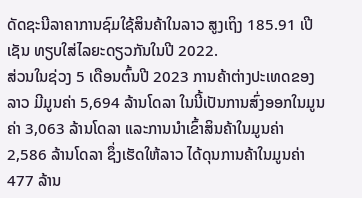ດັດຊະນີລາຄາການຊົມໃຊ້ສິນຄ້າໃນລາວ ສູງເຖິງ 185.91 ເປີເຊັນ ທຽບໃສ່ໄລຍະດຽວກັນໃນປີ 2022.
ສ່ວນໃນຊ່ວງ 5 ເດືອນຕົ້ນປີ 2023 ການຄ້າຕ່າງປະເທດຂອງລາວ ມີມູນຄ່າ 5,694 ລ້ານໂດລາ ໃນນີ້ເປັນການສົ່ງອອກໃນມູນຄ່າ 3,063 ລ້ານໂດລາ ແລະການນຳເຂົ້າສິນຄ້າໃນມູນຄ່າ 2,586 ລ້ານໂດລາ ຊຶ່ງເຮັດໃຫ້ລາວ ໄດ້ດຸນການຄ້າໃນມູນຄ່າ 477 ລ້ານ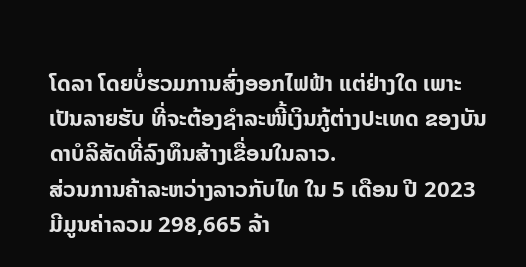ໂດລາ ໂດຍບໍ່ຮວມການສົ່ງອອກໄຟຟ້າ ແຕ່ຢ່າງໃດ ເພາະເປັນລາຍຮັບ ທີ່ຈະຕ້ອງຊຳລະໜີ້ເງິນກູ້ຕ່າງປະເທດ ຂອງບັນດາບໍລິສັດທີ່ລົງທຶນສ້າງເຂື່ອນໃນລາວ.
ສ່ວນການຄ້າລະຫວ່າງລາວກັບໄທ ໃນ 5 ເດືອນ ປີ 2023 ມີມູນຄ່າລວມ 298,665 ລ້າ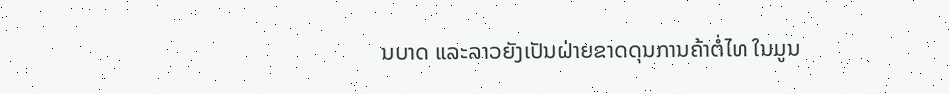ນບາດ ແລະລາວຍັງເປັນຝ່າຍຂາດດຸນການຄ້າຕໍ່ໄທ ໃນມູນ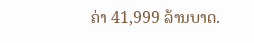ຄ່າ 41,999 ລ້ານບາດ.